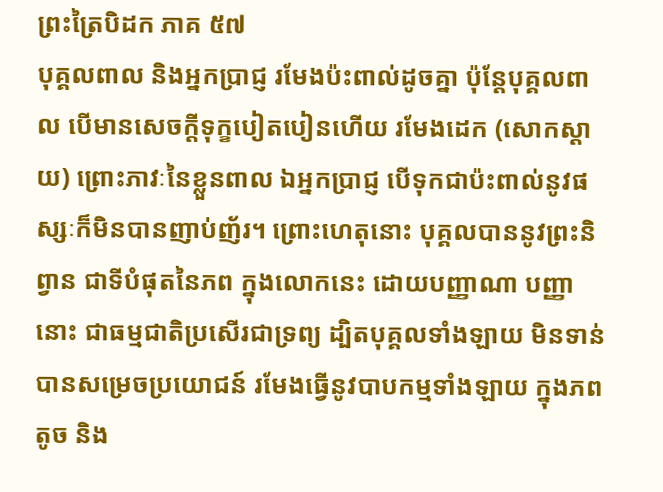ព្រះត្រៃបិដក ភាគ ៥៧
បុគ្គលពាល និងអ្នកប្រាជ្ញ រមែងប៉ះពាល់ដូចគ្នា ប៉ុន្តែបុគ្គលពាល បើមានសេចក្តីទុក្ខបៀតបៀនហើយ រមែងដេក (សោកស្ដាយ) ព្រោះភាវៈនៃខ្លួនពាល ឯអ្នកប្រាជ្ញ បើទុកជាប៉ះពាល់នូវផស្សៈក៏មិនបានញាប់ញ័រ។ ព្រោះហេតុនោះ បុគ្គលបាននូវព្រះនិព្វាន ជាទីបំផុតនៃភព ក្នុងលោកនេះ ដោយបញ្ញាណា បញ្ញានោះ ជាធម្មជាតិប្រសើរជាទ្រព្យ ដ្បិតបុគ្គលទាំងឡាយ មិនទាន់បានសម្រេចប្រយោជន៍ រមែងធើ្វនូវបាបកម្មទាំងឡាយ ក្នុងភពតូច និង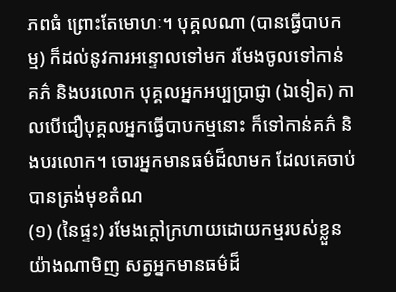ភពធំ ព្រោះតែមោហៈ។ បុគ្គលណា (បានធើ្វបាបកម្ម) ក៏ដល់នូវការអន្ទោលទៅមក រមែងចូលទៅកាន់គភ៌ និងបរលោក បុគ្គលអ្នកអប្បប្រាជ្ញា (ឯទៀត) កាលបើជឿបុគ្គលអ្នកធើ្វបាបកម្មនោះ ក៏ទៅកាន់គភ៌ និងបរលោក។ ចោរអ្នកមានធម៌ដ៏លាមក ដែលគេចាប់បានត្រង់មុខតំណ
(១) (នៃផ្ទះ) រមែងក្តៅក្រហាយដោយកម្មរបស់ខ្លួន យ៉ាងណាមិញ សត្វអ្នកមានធម៌ដ៏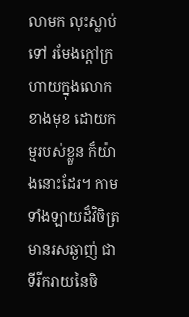លាមក លុះស្លាប់ទៅ រមែងក្តៅក្រហាយក្នុងលោកខាងមុខ ដោយកម្មរបស់ខ្លួន ក៏យ៉ាងនោះដែរ។ កាមទាំងឡាយដ៏វិចិត្រ មានរសឆ្ងាញ់ ជាទីរីករាយនៃចិ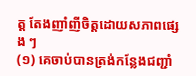ត្ត តែងញាំញីចិត្តដោយសភាពផ្សេង ៗ
(១) គេចាប់បានត្រង់កន្លែងជញ្ជាំ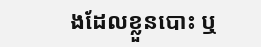ងដែលខ្លួនបោះ ឬ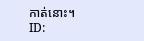កាត់នោះ។
ID: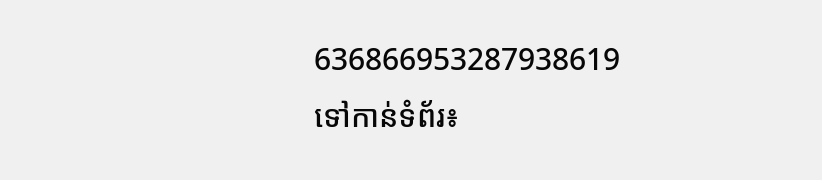636866953287938619
ទៅកាន់ទំព័រ៖